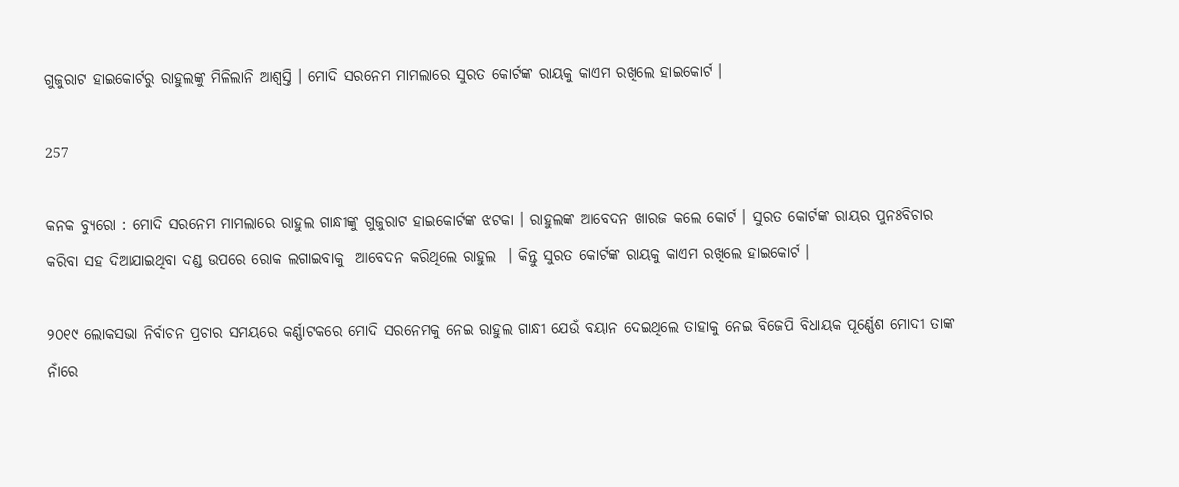ଗୁଜୁରାଟ ହାଇକୋର୍ଟରୁ ରାହୁଲଙ୍କୁ ମିଳିଲାନି ଆଶ୍ୱସ୍ତି । ମୋଦି ସରନେମ ମାମଲାରେ ସୁରତ କୋର୍ଟଙ୍କ ରାୟକୁ କାଏମ ରଖିଲେ ହାଇକୋର୍ଟ ।

257

କନକ ବ୍ୟୁରୋ : ମୋଦି ସରନେମ ମାମଲାରେ ରାହୁଲ ଗାନ୍ଧୀଙ୍କୁ ଗୁଜୁରାଟ ହାଇକୋର୍ଟଙ୍କ ଝଟକା । ରାହୁଲଙ୍କ ଆବେଦନ ଖାରଜ କଲେ କୋର୍ଟ । ସୁରତ କୋର୍ଟଙ୍କ ରାୟର ପୁନଃବିଚାର କରିବା ସହ ଦିଆଯାଇଥିବା ଦଣ୍ଡ ଉପରେ ରୋକ ଲଗାଇବାକୁ  ଆବେଦନ କରିଥିଲେ ରାହୁଲ  । କିନ୍ତୁ ସୁରତ କୋର୍ଟଙ୍କ ରାୟକୁ କାଏମ ରଖିଲେ ହାଇକୋର୍ଟ ।

୨୦୧୯ ଲୋକସଭା ନିର୍ବାଚନ ପ୍ରଚାର ସମୟରେ କର୍ଣ୍ଣାଟକରେ ମୋଦି ସରନେମକୁ ନେଇ ରାହୁଲ ଗାନ୍ଧୀ ଯେଉଁ ବୟାନ ଦେଇଥିଲେ ତାହାକୁ ନେଇ ବିଜେପି ବିଧାୟକ ପୂର୍ଣ୍ଣେଶ ମୋଦୀ ତାଙ୍କ ନାଁରେ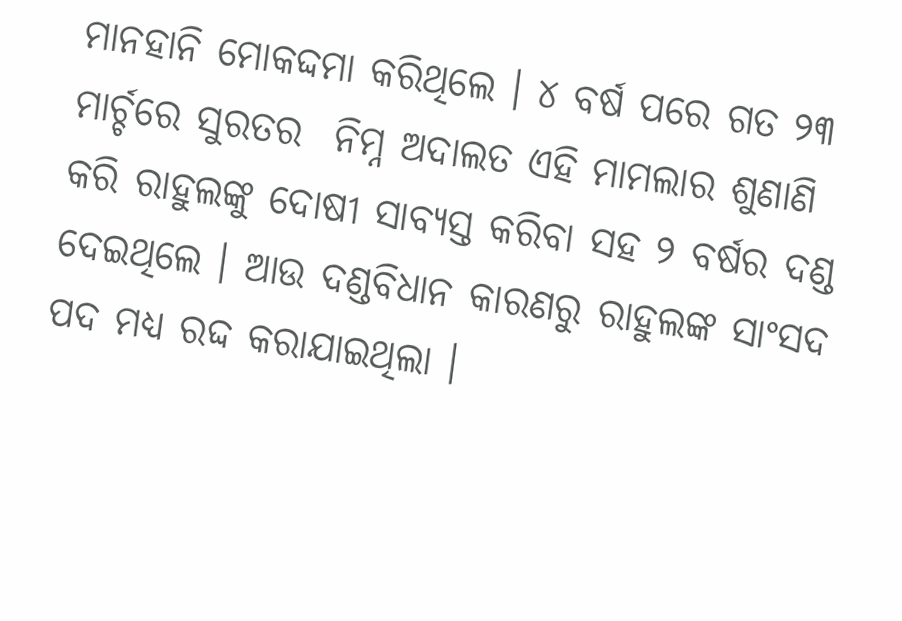ମାନହାନି ମୋକଦ୍ଦମା କରିଥିଲେ । ୪ ବର୍ଷ ପରେ ଗତ ୨୩ ମାର୍ଚ୍ଚରେ ସୁରତର  ନିମ୍ନ ଅଦାଲତ ଏହି ମାମଲାର ଶୁଣାଣି କରି ରାହୁଲଙ୍କୁ ଦୋଷୀ ସାବ୍ୟସ୍ତ କରିବା ସହ ୨ ବର୍ଷର ଦଣ୍ଡ ଦେଇଥିଲେ । ଆଉ ଦଣ୍ଡବିଧାନ କାରଣରୁ ରାହୁଲଙ୍କ ସାଂସଦ ପଦ ମଧ୍ୟ ରଦ୍ଦ କରାଯାଇଥିଲା ।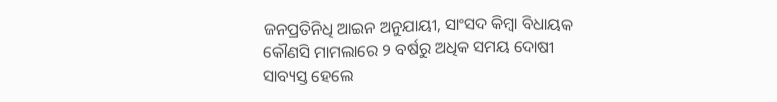ଜନପ୍ରତିନିଧି ଆଇନ ଅନୁଯାୟୀ, ସାଂସଦ କିମ୍ବା ବିଧାୟକ କୌଣସି ମାମଲାରେ ୨ ବର୍ଷରୁ ଅଧିକ ସମୟ ଦୋଷୀ ସାବ୍ୟସ୍ତ ହେଲେ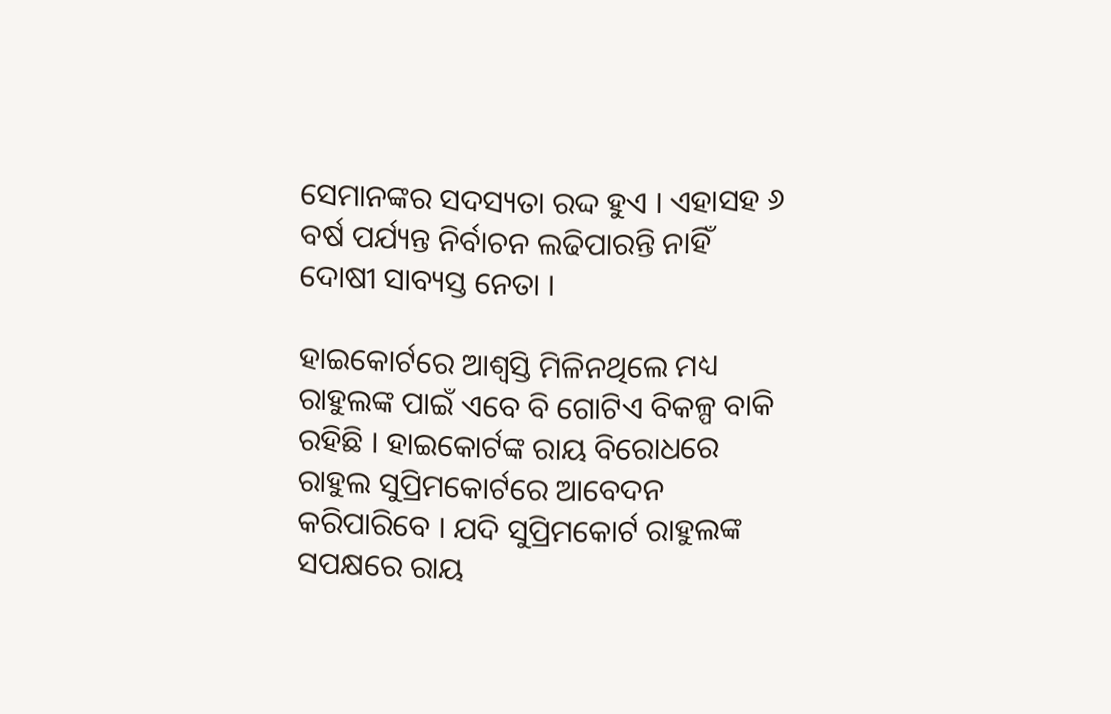ସେମାନଙ୍କର ସଦସ୍ୟତା ରଦ୍ଦ ହୁଏ । ଏହାସହ ୬ ବର୍ଷ ପର୍ଯ୍ୟନ୍ତ ନିର୍ବାଚନ ଲଢିପାରନ୍ତି ନାହିଁ ଦୋଷୀ ସାବ୍ୟସ୍ତ ନେତା ।

ହାଇକୋର୍ଟରେ ଆଶ୍ୱସ୍ତି ମିଳିନଥିଲେ ମଧ୍ୟ ରାହୁଲଙ୍କ ପାଇଁ ଏବେ ବି ଗୋଟିଏ ବିକଳ୍ପ ବାକି ରହିଛି । ହାଇକୋର୍ଟଙ୍କ ରାୟ ବିରୋଧରେ ରାହୁଲ ସୁପ୍ରିମକୋର୍ଟରେ ଆବେଦନ କରିପାରିବେ । ଯଦି ସୁପ୍ରିମକୋର୍ଟ ରାହୁଲଙ୍କ ସପକ୍ଷରେ ରାୟ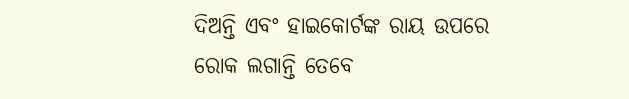ଦିଅନ୍ତି ଏବଂ ହାଇକୋର୍ଟଙ୍କ ରାୟ ଉପରେ ରୋକ ଲଗାନ୍ତି ତେବେ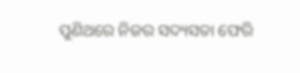ପୁଣିଥରେ ନିଜର ସଦ୍ୟସତା ଫେରି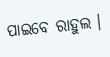ପାଇବେ ରାହୁଲ ।